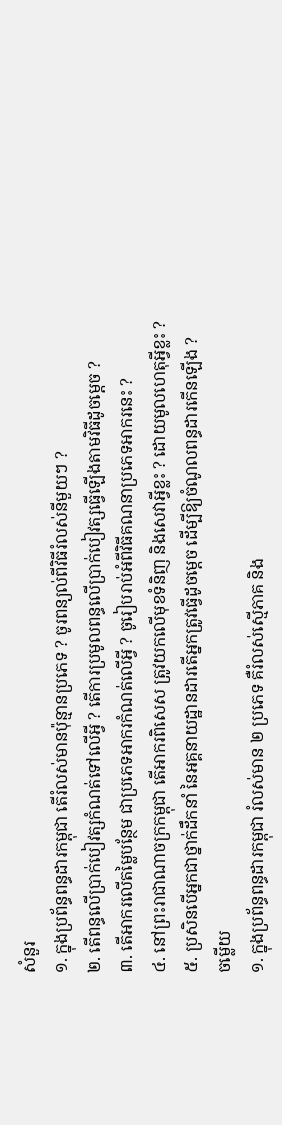សំនួរ
១. ក្នុងប្រព័ន្ធពន្ធដារកម្ពុជា តើរំលស់មានប៉ុន្មានប្រភេទ ? ចូរពន្យល់ពីវិធីរំលស់នីមួយៗ ?
២. តើពន្ធលើប្រាក់បៀវត្សកំណត់ទៅលើអ្វី ? តើការប្រមូលពន្ធលើប្រាក់បៀវត្សធ្វើឡើងតាមវិធីដូចម្តេច ?
៣. តើអាករលើតម្លៃបន្ថែម ជាប្រភេទអាករកំណត់លើអ្វី ? ចូរៀបរាប់អំពីវិធីគណនាប្រភេទអាករនេះ ?
៤. នៅព្រះរាជាណាចក្រកម្ពុជា តើអាករពិសេស ត្រូវយកលើមុខទំនិញ និងសេវាអ្វីខ្លះ ? ដោយមូលហេតុអ្វីខ្លះ ?
៥. ប្រសិនបើអ្នកជាថ្នាក់ដឹកនាំ នៃអគ្គនាយដ្ឋានដារតើអ្នកត្រូវធ្វើដូចម្តេច ដើម្បីឱ្យចំណូលពន្ធដារកើនឡើង ?
ចម្លើយ
១. ក្នុងប្រព័ន្ធពន្ធដារកម្ពុជា រំលស់មាន ២ ប្រភេទ គឺរំលស់ស្មើភាគ និង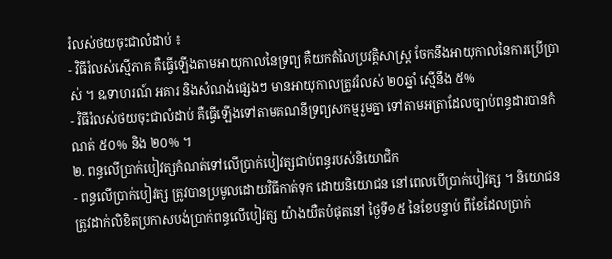រំលស់ថយចុះជាលំដាប់ ៖
- វិធីរំលស់ស្មើភាគ គឺធ្វើឡើងតាមអាយុកាលនៃទ្រព្យ គឺយកតំលៃប្រវត្តិសាស្រ្ត ចែកនឹងអាយុកាលនៃការប្រើប្រាស់ ។ ឩទាហរណ៍ អគារ និងសំណង់ផ្សេងៗ មានអាយុកាលត្រូវរំលស់ ២០ឆ្នាំ ស្មើនឹង ៥%
- វិធីរំលស់ថយចុះជាលំដាប់ គឺធ្វើឡើងទៅតាមគណនីទ្រព្យសកម្មរួមគ្នា ទៅតាមអត្រាដែលច្បាប់ពន្ធដារបានកំណត់ ៥០% និង ២០% ។
២. ពន្ធលើប្រាក់បៀវត្សកំណត់ទៅលើប្រាក់បៀវត្សជាប់ពន្ធរបស់និយោជិក
- ពន្ធលើប្រាក់បៀវត្ស ត្រូវបានប្រមូលដោយវិធីកាត់ទុក ដោយនិយោជន នៅពេលបើប្រាក់បៀវត្ស ។ និយោជន ត្រូវដាក់លិខិតប្រកាសបង់ប្រាក់ពន្ធលើបៀវត្ស យ៉ាងយឺតបំផុតនៅ ថ្ងៃទី១៥ នៃខែបន្ទាប់ ពីខែដែលប្រាក់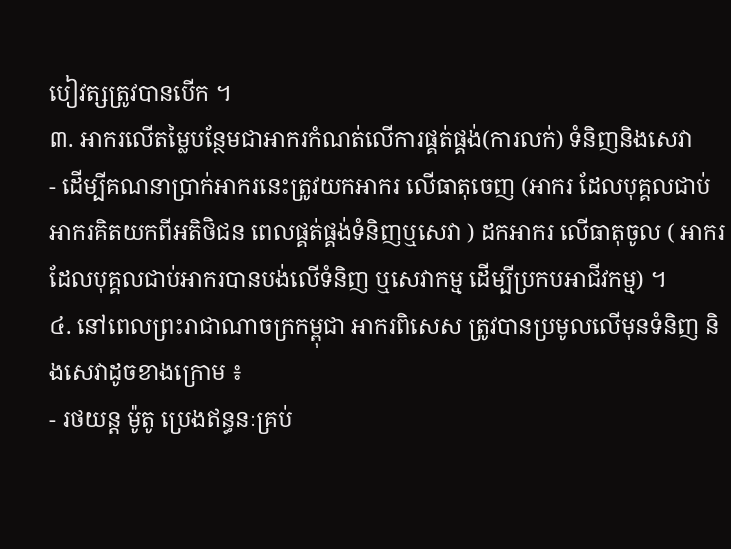បៀវត្សត្រូវបានបើក ។
៣. អាករលើតម្លៃបន្ថែមជាអាករកំណត់លើការផ្គត់ផ្គង់(ការលក់) ទំនិញនិងសេវា
- ដើម្បីគណនាប្រាក់អាករនេះត្រូវយកអាករ លើធាតុចេញ (អាករ ដែលបុគ្គលជាប់អាករគិតយកពីអតិថិជន ពេលផ្គត់ផ្គង់ទំនិញឬសេវា ) ដកអាករ លើធាតុចូល ( អាករ ដែលបុគ្គលជាប់អាករបានបង់លើទំនិញ ឬសេវាកម្ម ដើម្បីប្រកបអាជីវកម្ម) ។
៤. នៅពេលព្រះរាជាណាចក្រកម្ពុជា អាករពិសេស ត្រូវបានប្រមូលលើមុនទំនិញ និងសេវាដូចខាងក្រោម ៖
- រថយន្ត ម៉ូតូ ប្រេងឥន្ធនៈគ្រប់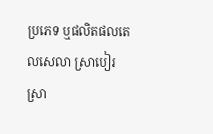ប្រភេទ ឬផលិតផលតេលសេលា ស្រាបៀរ ស្រា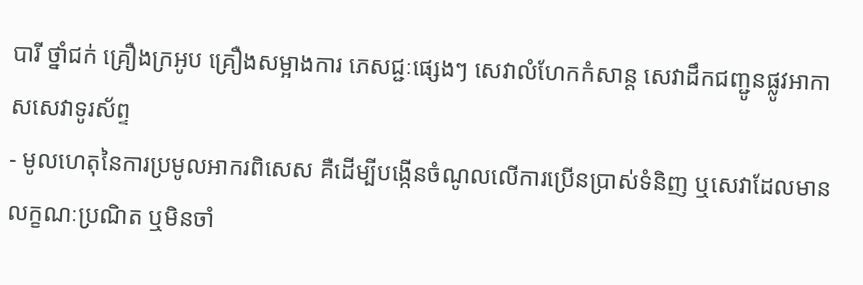បារី ថ្នាំជក់ គ្រឿងក្រអូប គ្រឿងសម្អាងការ ភេសជ្ជៈផ្សេងៗ សេវាលំហែកកំសាន្ត សេវាដឹកជញ្ជូនផ្លូវអាកាសសេវាទូរស័ព្ទ
- មូលហេតុនៃការប្រមូលអាករពិសេស គឺដើម្បីបង្កើនចំណូលលើការប្រើនប្រាស់ទំនិញ ឬសេវាដែលមានលក្ខណៈប្រណិត ឬមិនចាំ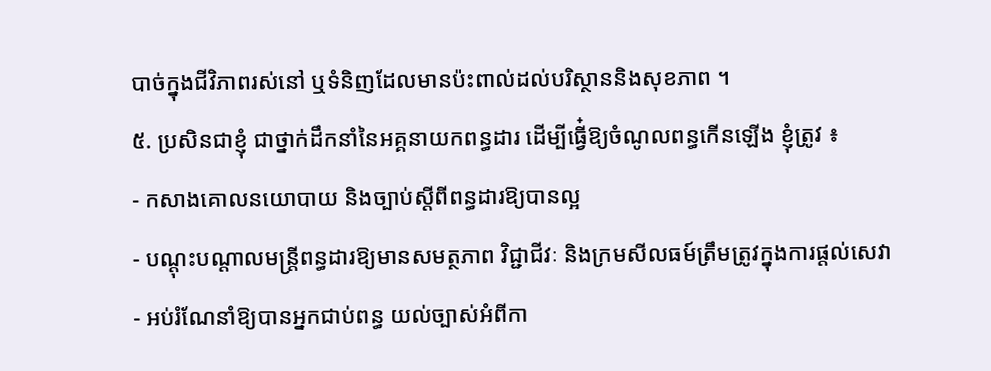បាច់ក្នុងជីវិភាពរស់នៅ ឬទំនិញដែលមានប៉ះពាល់ដល់បរិស្ថាននិងសុខភាព ។
៥. ប្រសិនជាខ្ញុំ ជាថ្នាក់ដឹកនាំនៃអគ្គនាយកពន្ធដារ ដើម្បីធ្វើ៎ឱ្យចំណូលពន្ធកើនឡើង ខ្ញុំត្រូវ ៖
- កសាងគោលនយោបាយ និងច្បាប់ស្តីពីពន្ធដារឱ្យបានល្អ
- បណ្តុះបណ្តាលមន្ត្រីពន្ធដារឱ្យមានសមត្ថភាព វិជ្ជាជីវៈ និងក្រមសីលធម៍ត្រឹមត្រូវក្នុងការផ្តល់សេវា
- អប់រំណែនាំឱ្យបានអ្នកជាប់ពន្ធ យល់ច្បាស់អំពីកា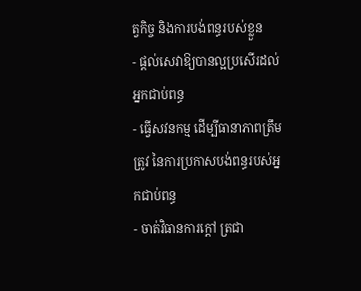ត្វកិច្ច និងការបង់ពន្ធរបស់ខ្លួន
- ផ្តល់សេវាឱ្យបានល្អប្រសើរដល់អ្នកជាប់ពន្ធ
- ធ្វើសវនកម្ម ដើម្បីធានាភាពត្រឹមត្រូវ នៃការប្រកាសបង់ពន្ធរបស់អ្នកជាប់ពន្ធ
- ចាត់វិធានការក្តៅ ត្រជា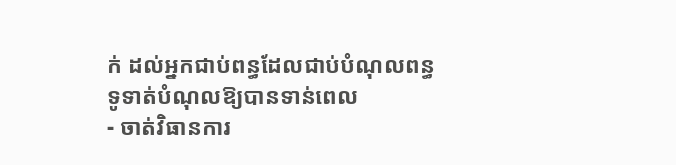ក់ ដល់អ្នកជាប់ពន្ធដែលជាប់បំណុលពន្ធ ទូទាត់បំណុលឱ្យបានទាន់ពេល
- ចាត់វិធានការ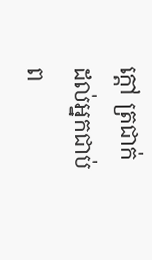ក្តៅ ត្រជាក់ ដល់អ្នកជាប់ព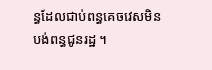ន្ធដែលជាប់ពន្ធគេចវេសមិនបង់ពន្ធជូនរដ្ឋ ។